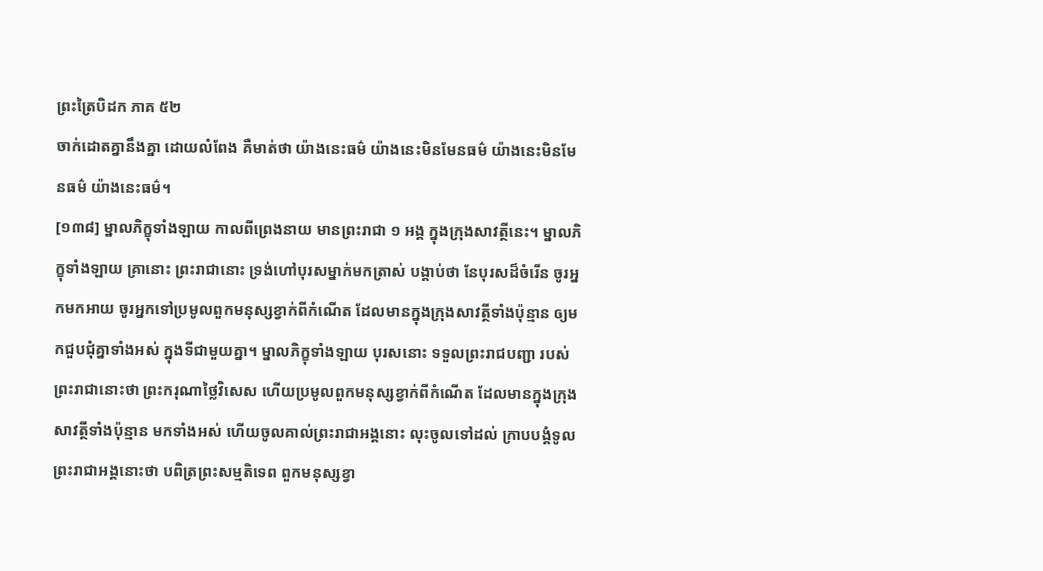ព្រះត្រៃបិដក ភាគ ៥២
ចាក់ដោតគ្នានឹងគ្នា ដោយលំពែង គឺមាត់ថា យ៉ាងនេះធម៌ យ៉ាងនេះមិនមែនធម៌ យ៉ាងនេះមិនមែនធម៌ យ៉ាងនេះធម៌។
[១៣៨] ម្នាលភិក្ខុទាំងឡាយ កាលពីព្រេងនាយ មានព្រះរាជា ១ អង្គ ក្នុងក្រុងសាវត្ថីនេះ។ ម្នាលភិក្ខុទាំងឡាយ គ្រានោះ ព្រះរាជានោះ ទ្រង់ហៅបុរសម្នាក់មកត្រាស់ បង្គាប់ថា នែបុរសដ៏ចំរើន ចូរអ្នកមកអាយ ចូរអ្នកទៅប្រមូលពួកមនុស្សខ្វាក់ពីកំណើត ដែលមានក្នុងក្រុងសាវត្ថីទាំងប៉ុន្មាន ឲ្យមកជួបជុំគ្នាទាំងអស់ ក្នុងទីជាមួយគ្នា។ ម្នាលភិក្ខុទាំងឡាយ បុរសនោះ ទទួលព្រះរាជបញ្ជា របស់ព្រះរាជានោះថា ព្រះករុណាថ្លៃវិសេស ហើយប្រមូលពួកមនុស្សខ្វាក់ពីកំណើត ដែលមានក្នុងក្រុងសាវត្ថីទាំងប៉ុន្មាន មកទាំងអស់ ហើយចូលគាល់ព្រះរាជាអង្គនោះ លុះចូលទៅដល់ ក្រាបបង្គំទូលព្រះរាជាអង្គនោះថា បពិត្រព្រះសម្មតិទេព ពួកមនុស្សខ្វា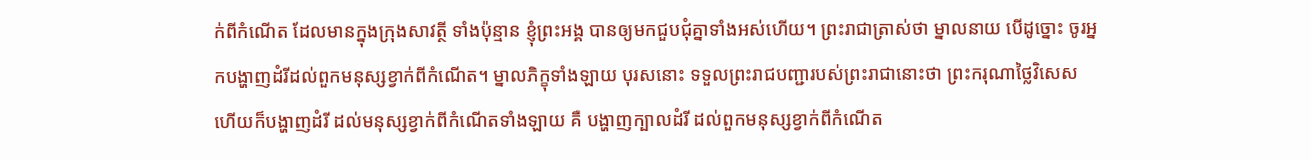ក់ពីកំណើត ដែលមានក្នុងក្រុងសាវត្ថី ទាំងប៉ុន្មាន ខ្ញុំព្រះអង្គ បានឲ្យមកជួបជុំគ្នាទាំងអស់ហើយ។ ព្រះរាជាត្រាស់ថា ម្នាលនាយ បើដូច្នោះ ចូរអ្នកបង្ហាញដំរីដល់ពួកមនុស្សខ្វាក់ពីកំណើត។ ម្នាលភិក្ខុទាំងឡាយ បុរសនោះ ទទួលព្រះរាជបញ្ជារបស់ព្រះរាជានោះថា ព្រះករុណាថ្លៃវិសេស ហើយក៏បង្ហាញដំរី ដល់មនុស្សខ្វាក់ពីកំណើតទាំងឡាយ គឺ បង្ហាញក្បាលដំរី ដល់ពួកមនុស្សខ្វាក់ពីកំណើត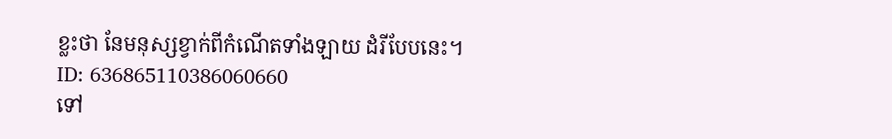ខ្លះថា នែមនុស្សខ្វាក់ពីកំណើតទាំងឡាយ ដំរីបែបនេះ។
ID: 636865110386060660
ទៅ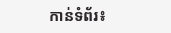កាន់ទំព័រ៖